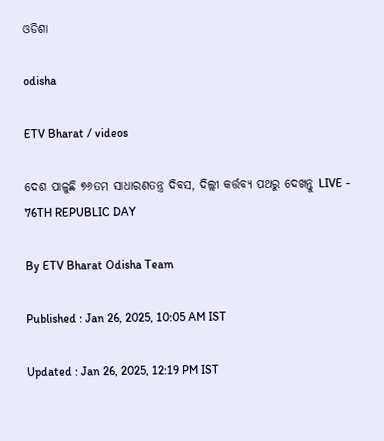ଓଡିଶା

odisha

ETV Bharat / videos

ଦେଶ ପାଳୁଛି ୭୬ତମ ସାଧାରଣତନ୍ତ୍ର ଦିବସ, ଦିଲ୍ଲୀ କର୍ତ୍ତବ୍ୟ ପଥରୁ ଦେଖନ୍ତୁ LIVE - 76TH REPUBLIC DAY

By ETV Bharat Odisha Team

Published : Jan 26, 2025, 10:05 AM IST

Updated : Jan 26, 2025, 12:19 PM IST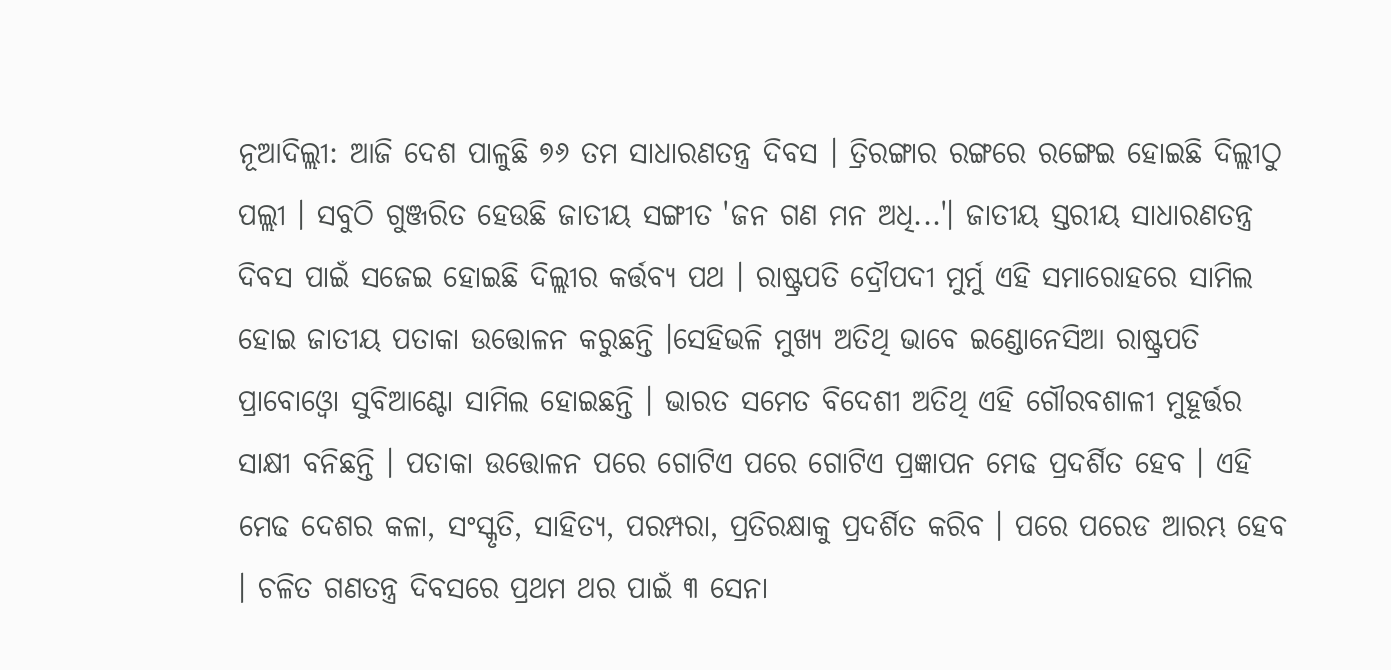ନୂଆଦିଲ୍ଲୀ: ଆଜି ଦେଶ ପାଳୁଛି ୭୬ ତମ ସାଧାରଣତନ୍ତ୍ର ଦିବସ । ତ୍ରିରଙ୍ଗାର ରଙ୍ଗରେ ରଙ୍ଗେଇ ହୋଇଛି ଦିଲ୍ଲୀଠୁ ପଲ୍ଲୀ । ସବୁଠି ଗୁଞ୍ଜରିତ ହେଉଛି ଜାତୀୟ ସଙ୍ଗୀତ 'ଜନ ଗଣ ମନ ଅଧି...'। ଜାତୀୟ ସ୍ତରୀୟ ସାଧାରଣତନ୍ତ୍ର ଦିବସ ପାଇଁ ସଜେଇ ହୋଇଛି ଦିଲ୍ଲୀର କର୍ତ୍ତବ୍ୟ ପଥ । ରାଷ୍ଟ୍ରପତି ଦ୍ରୌପଦୀ ମୁର୍ମୁ ଏହି ସମାରୋହରେ ସାମିଲ ହୋଇ ଜାତୀୟ ପତାକା ଉତ୍ତୋଳନ କରୁଛନ୍ତି ।ସେହିଭଳି ମୁଖ୍ୟ ଅତିଥି ଭାବେ ଇଣ୍ଡୋନେସିଆ ରାଷ୍ଟ୍ରପତି ପ୍ରାବୋଓ୍ବୋ ସୁବିଆଣ୍ଟୋ ସାମିଲ ହୋଇଛନ୍ତି । ଭାରତ ସମେତ ବିଦେଶୀ ଅତିଥି ଏହି ଗୌରବଶାଳୀ ମୁହୂର୍ତ୍ତର ସାକ୍ଷୀ ବନିଛନ୍ତି । ପତାକା ଉତ୍ତୋଳନ ପରେ ଗୋଟିଏ ପରେ ଗୋଟିଏ ପ୍ରଜ୍ଞାପନ ମେଢ ପ୍ରଦର୍ଶିତ ହେବ । ଏହି ମେଢ ଦେଶର କଳା, ସଂସ୍କୃତି, ସାହିତ୍ୟ, ପରମ୍ପରା, ପ୍ରତିରକ୍ଷାକୁ ପ୍ରଦର୍ଶିତ କରିବ । ପରେ ପରେଡ ଆରମ୍ଭ ହେବ । ଚଳିତ ଗଣତନ୍ତ୍ର ଦିବସରେ ପ୍ରଥମ ଥର ପାଇଁ ୩ ସେନା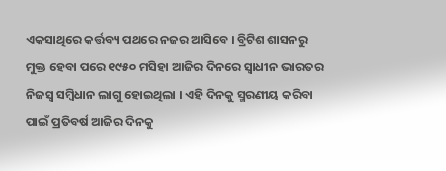ଏକସାଥିରେ କର୍ତ୍ତବ୍ୟ ପଥରେ ନଜର ଆସିବେ । ବ୍ରିଟିଶ ଶାସନରୁ ମୁକ୍ତ ହେବା ପରେ ୧୯୫୦ ମସିହା ଆଜିର ଦିନରେ ସ୍ୱାଧୀନ ଭାରତର ନିଜସ୍ୱ ସମ୍ବିଧାନ ଲାଗୁ ହୋଇଥିଲା । ଏହି ଦିନକୁ ସ୍ମରଣୀୟ କରିବା ପାଇଁ ପ୍ରତିବର୍ଷ ଆଜିର ଦିନକୁ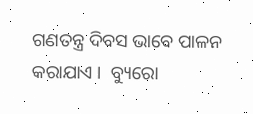ଗଣତନ୍ତ୍ର ଦିବସ ଭାବେ ପାଳନ କରାଯାଏ ।  ବ୍ୟୁରୋ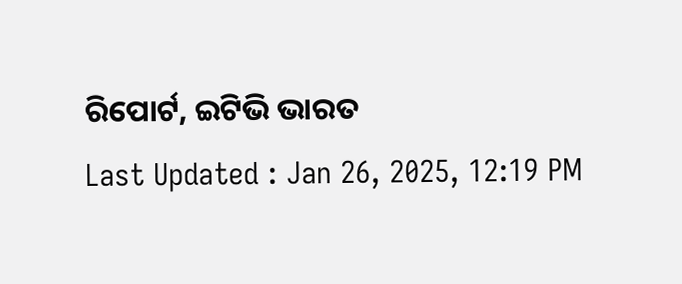ରିପୋର୍ଟ, ଇଟିଭି ଭାରତ
Last Updated : Jan 26, 2025, 12:19 PM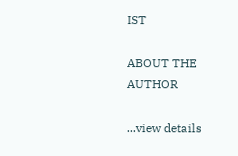IST

ABOUT THE AUTHOR

...view details